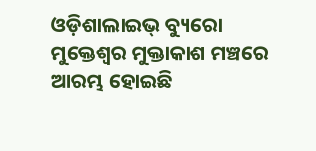ଓଡ଼ିଶାଲାଇଭ୍ ବ୍ୟୁରୋ
ମୁକ୍ତେଶ୍ୱର ମୁକ୍ତାକାଶ ମଞ୍ଚରେ ଆରମ୍ଭ ହୋଇଛି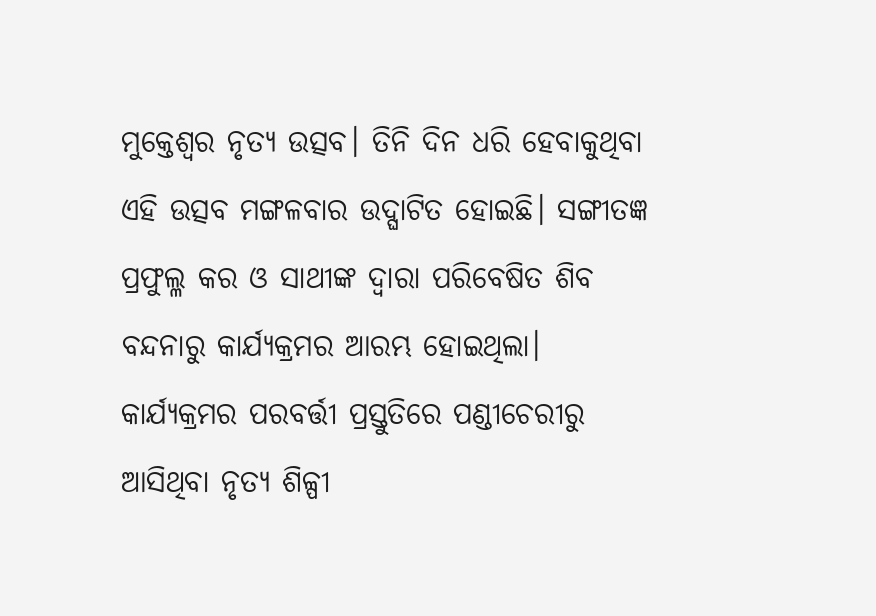ମୁକ୍ତେଶ୍ଵର ନୃତ୍ୟ ଉତ୍ସବ। ତିନି ଦିନ ଧରି ହେବାକୁଥିବା ଏହି ଉତ୍ସବ ମଙ୍ଗଳବାର ଉଦ୍ଘାଟିତ ହୋଇଛି। ସଙ୍ଗୀତଜ୍ଞ ପ୍ରଫୁଲ୍ଳ କର ଓ ସାଥୀଙ୍କ ଦ୍ଵାରା ପରିବେଷିତ ଶିବ ବନ୍ଦନାରୁ କାର୍ଯ୍ୟକ୍ରମର ଆରମ୍ଭ ହୋଇଥିଲା।
କାର୍ଯ୍ୟକ୍ରମର ପରବର୍ତ୍ତୀ ପ୍ରସ୍ତୁତିରେ ପଣ୍ଡୀଚେରୀରୁ ଆସିଥିବା ନୃତ୍ୟ ଶିଳ୍ପୀ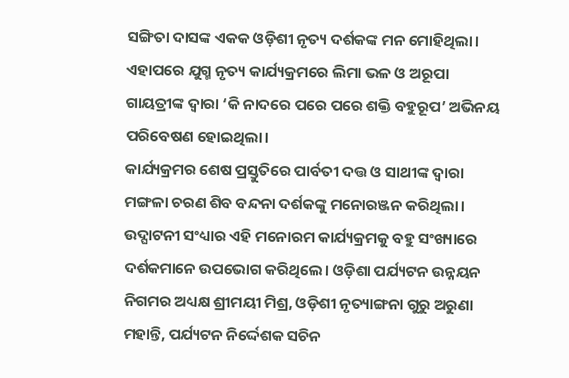ସଙ୍ଗିତା ଦାସଙ୍କ ଏକକ ଓଡ଼ିଶୀ ନୃତ୍ୟ ଦର୍ଶକଙ୍କ ମନ ମୋହିଥିଲା।
ଏହାପରେ ଯୁଗ୍ମ ନୃତ୍ୟ କାର୍ଯ୍ୟକ୍ରମରେ ଲିମା ଭଳ ଓ ଅରୂପା ଗାୟତ୍ରୀଙ୍କ ଦ୍ୱାରା ‘କି ନାଦରେ ପରେ ପରେ ଶକ୍ତି ବହୁରୂପ’ ଅଭିନୟ ପରିବେଷଣ ହୋଇଥିଲା।
କାର୍ଯ୍ୟକ୍ରମର ଶେଷ ପ୍ରସ୍ତୁତିରେ ପାର୍ବତୀ ଦତ୍ତ ଓ ସାଥୀଙ୍କ ଦ୍ୱାରା ମଙ୍ଗଳା ଚରଣ ଶିବ ବନ୍ଦନା ଦର୍ଶକଙ୍କୁ ମନୋରଞ୍ଜନ କରିଥିଲା।
ଉଦ୍ଘାଟନୀ ସଂଧ୍ୟାର ଏହି ମନୋରମ କାର୍ଯ୍ୟକ୍ରମକୁ ବହୁ ସଂଖ୍ୟାରେ ଦର୍ଶକମାନେ ଉପଭୋଗ କରିଥିଲେ। ଓଡ଼ିଶା ପର୍ଯ୍ୟଟନ ଉନ୍ନୟନ ନିଗମର ଅଧ୍ୟକ୍ଷ ଶ୍ରୀମୟୀ ମିଶ୍ର, ଓଡ଼ିଶୀ ନୃତ୍ୟାଙ୍ଗନା ଗୁରୁ ଅରୁଣା ମହାନ୍ତି, ପର୍ଯ୍ୟଟନ ନିର୍ଦ୍ଦେଶକ ସଚିନ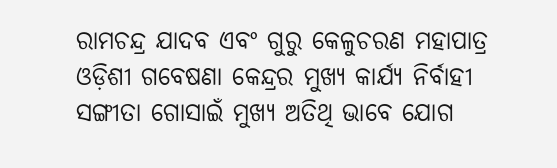ରାମଚନ୍ଦ୍ର ଯାଦବ ଏବଂ ଗୁରୁ କେଳୁଚରଣ ମହାପାତ୍ର ଓଡ଼ିଶୀ ଗବେଷଣା କେନ୍ଦ୍ରର ମୁଖ୍ୟ କାର୍ଯ୍ୟ ନିର୍ବାହୀ ସଙ୍ଗୀତା ଗୋସାଇଁ ମୁଖ୍ୟ ଅତିଥି ଭାବେ ଯୋଗ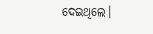ଦେଇଥିଲେ।